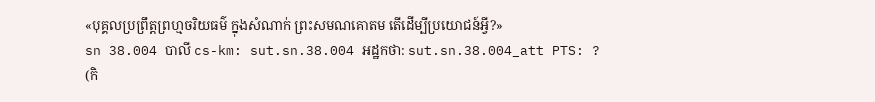«បុគ្គលប្រព្រឹត្តព្រហ្មចរិយធម៌ ក្នុងសំណាក់ ព្រះសមណគោតម តើដើម្បីប្រយោជន៍អ្វី?»
sn 38.004 បាលី cs-km: sut.sn.38.004 អដ្ឋកថា: sut.sn.38.004_att PTS: ?
(កិ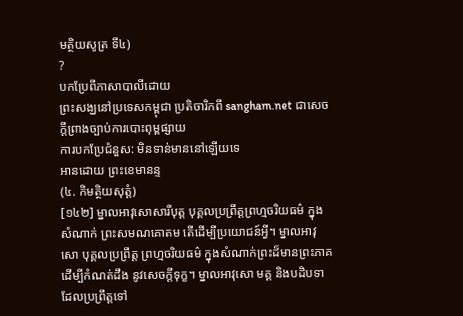មត្ថិយសូត្រ ទី៤)
?
បកប្រែពីភាសាបាលីដោយ
ព្រះសង្ឃនៅប្រទេសកម្ពុជា ប្រតិចារិកពី sangham.net ជាសេចក្តីព្រាងច្បាប់ការបោះពុម្ពផ្សាយ
ការបកប្រែជំនួស: មិនទាន់មាននៅឡើយទេ
អានដោយ ព្រះខេមានន្ទ
(៤. កិមត្ថិយសុត្តំ)
[១៤២] ម្នាលអាវុសោសារីបុត្ត បុគ្គលប្រព្រឹត្តព្រហ្មចរិយធម៌ ក្នុងសំណាក់ ព្រះសមណគោតម តើដើម្បីប្រយោជន៍អ្វី។ ម្នាលអាវុសោ បុគ្គលប្រព្រឹត្ត ព្រហ្មចរិយធម៌ ក្នុងសំណាក់ព្រះដ៏មានព្រះភាគ ដើម្បីកំណត់ដឹង នូវសេចក្តីទុក្ខ។ ម្នាលអាវុសោ មគ្គ និងបដិបទា ដែលប្រព្រឹត្តទៅ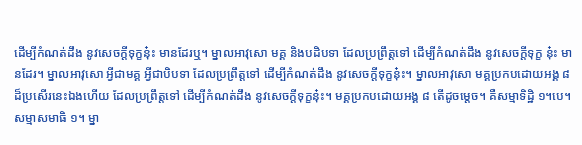ដើម្បីកំណត់ដឹង នូវសេចក្តីទុក្ខនុ៎ះ មានដែរឬ។ ម្នាលអាវុសោ មគ្គ និងបដិបទា ដែលប្រព្រឹត្តទៅ ដើម្បីកំណត់ដឹង នូវសេចក្តីទុក្ខ នុ៎ះ មានដែរ។ ម្នាលអាវុសោ អ្វីជាមគ្គ អ្វីជាបិបទា ដែលប្រព្រឹត្តទៅ ដើម្បីកំណត់ដឹង នូវសេចក្តីទុក្ខនុ៎ះ។ ម្នាលអាវុសោ មគ្គប្រកបដោយអង្គ ៨ ដ៏ប្រសើរនេះឯងហើយ ដែលប្រព្រឹត្តទៅ ដើម្បីកំណត់ដឹង នូវសេចក្តីទុក្ខនុ៎ះ។ មគ្គប្រកបដោយអង្គ ៨ តើដូចម្តេច។ គឺសម្មាទិដ្ឋិ ១។បេ។ សម្មាសមាធិ ១។ ម្នា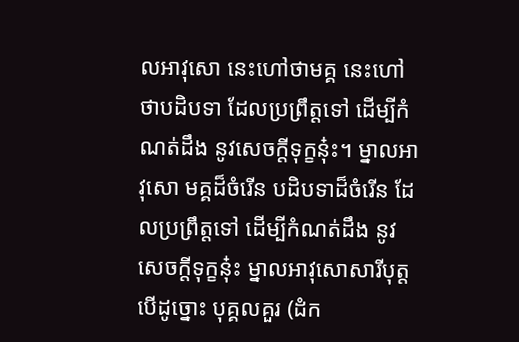លអាវុសោ នេះហៅថាមគ្គ នេះហៅថាបដិបទា ដែលប្រព្រឹត្តទៅ ដើម្បីកំណត់ដឹង នូវសេចក្តីទុក្ខនុ៎ះ។ ម្នាលអាវុសោ មគ្គដ៏ចំរើន បដិបទាដ៏ចំរើន ដែលប្រព្រឹត្តទៅ ដើម្បីកំណត់ដឹង នូវសេចក្តីទុក្ខនុ៎ះ ម្នាលអាវុសោសារីបុត្ត បើដូច្នោះ បុគ្គលគួរ (ដំក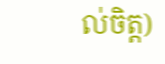ល់ចិត្ត)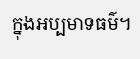ក្នុងអប្បមាទធម៌។